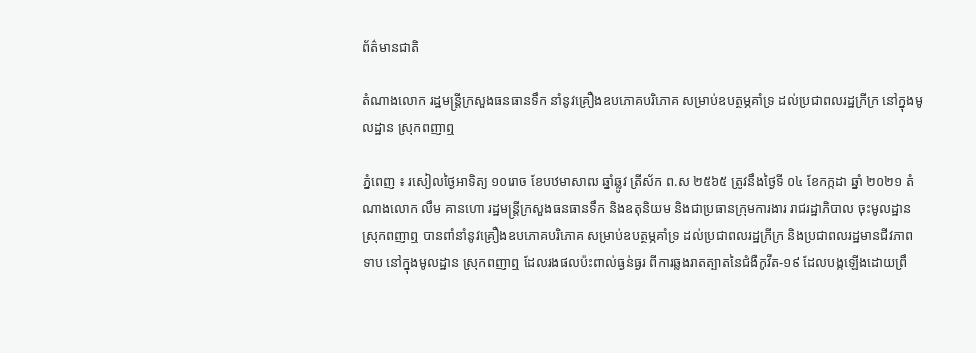ព័ត៌មានជាតិ

តំណាងលោក រដ្ឋមន្ត្រីក្រសួងធនធានទឹក នាំនូវគ្រឿងឧបភោគបរិភោគ សម្រាប់ឧបត្ថម្ភគាំទ្រ ដល់ប្រជាពលរដ្ឋក្រីក្រ នៅក្នុងមូលដ្ឋាន ស្រុកពញាឮ

ភ្នំពេញ ៖ រសៀលថ្ងៃអាទិត្យ ១០រោច ខែបឋមាសាឍ ឆ្នាំឆ្លូវ ត្រីស័ក ព.ស ២៥៦៥ ត្រូវនឹងថ្ងៃទី ០៤ ខែកក្កដា ឆ្នាំ ២០២១ តំណាងលោក លឹម គានហោ រដ្ឋមន្ត្រីក្រសួងធនធានទឹក និងឧតុនិយម និងជាប្រធានក្រុមការងារ រាជរដ្ឋាភិបាល ចុះមូលដ្ឋានស្រុកពញាឮ បានពាំនាំនូវគ្រឿងឧបភោគបរិភោគ សម្រាប់ឧបត្ថម្ភគាំទ្រ ដល់ប្រជាពលរដ្ឋក្រីក្រ និងប្រជាពលរដ្ឋមានជីវភាពទាប នៅក្នុងមូលដ្ឋាន ស្រុកពញាឮ ដែលរងផលប៉ះពាល់ធ្ងន់ធ្ងរ ពីការឆ្លងរាតត្បាតនៃជំងឺកូវីត-១៩ ដែលបង្កឡើងដោយព្រឹ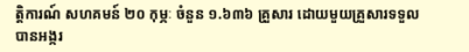ត្តិការណ៍ សហគមន៍ ២០ កុម្ភៈ ចំនួន ១.៦៣៦ គ្រួសារ ដោយមួយគ្រួសារទទួលបានអង្ករ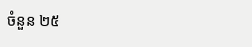ចំនួន ២៥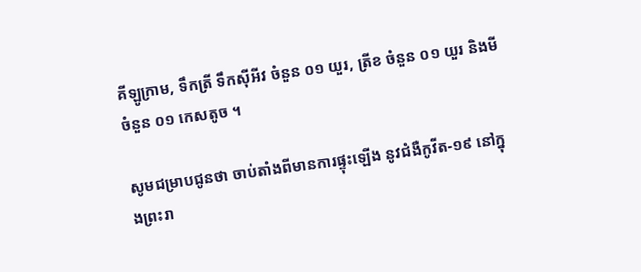គីឡូក្រាម, ទឹកត្រី ទឹកស៊ីអីវ ចំនួន ០១ យួរ, ត្រីខ ចំនួន ០១ យួរ និងមីចំនួន ០១ កេសតូច ។

សូមជម្រាបជូនថា ចាប់តាំងពីមានការផ្ទុះឡើង នូវជំងឺកូវីត-១៩ នៅក្នុងព្រះរា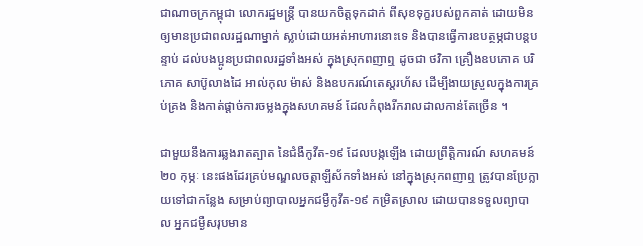ជាណាចក្រកម្ពុជា លោករដ្ឋមន្រ្តី បានយកចិត្តទុកដាក់ ពីសុខទុក្ខរបស់ពួកគាត់ ដោយមិនឲ្យមានប្រជាពលរដ្ឋណាម្នាក់ ស្លាប់ដោយអត់អាហារនោះទេ និងបានធ្វើការឧបត្ថម្ភជាបន្តបន្ទាប់ ដល់បងប្អូនប្រជាពលរដ្ឋទាំងអស់ ក្នុងស្រុកពញាឮ ដូចជា ថវិកា គ្រឿងឧបភោគ បរិភោគ សាប៊ូលាងដៃ អាល់កុល ម៉ាស់ និងឧបករណ៍តេស្តរហ័ស ដើម្បីងាយស្រួលក្នុងការគ្រប់គ្រង និងកាត់ផ្តាច់ការចម្លងក្នុងសហគមន៍ ដែលកំពុងរីករាលដាលកាន់តែច្រើន ។

ជាមួយនឹងការឆ្លងរាតត្បាត នៃជំងឺកូវីត-១៩ ដែលបង្កឡើង ដោយព្រឹត្តិការណ៍ សហគមន៍ ២០ កុម្ភៈ នេះផងដែរគ្រប់មណ្ឌលចត្តាឡីស័កទាំងអស់ នៅក្នុងស្រុកពញាឮ ត្រូវបានប្រែក្លាយទៅជាកន្លែង សម្រាប់ព្យាបាលអ្នកជម្ងឺកូវីត-១៩ កម្រិតស្រាល ដោយបានទទួលព្យាបាល អ្នកជម្ងឺសរុបមាន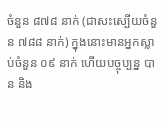ចំនួន ៨៧៨ នាក់ (ជាសះស្បើយចំនួន ៧៨៨ នាក់) ក្នុងនោះមានអ្នកស្លាប់ចំនួន ០៩ នាក់ ហើយបច្ចុប្បន្ន បាន និង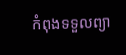កំពុងទទួលព្យា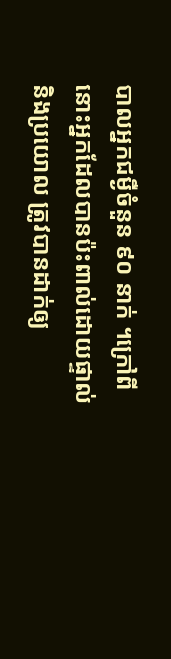បាលអ្នកជម្ងឺចំនួន ៩០ នាក់ ។ក្រៅពីនោះអ្នកដែលបានប៉ះពាល់ដោយផ្ទាល់ និងប្រយោល ត្រូវបានដាក់ឲ្យ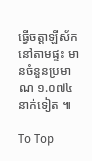ធ្វើចត្តាឡីស័កនៅតាមផ្ទះ មានចំនួនប្រមាណ ១.០៧៤ នាក់ទៀត ៕

To Top